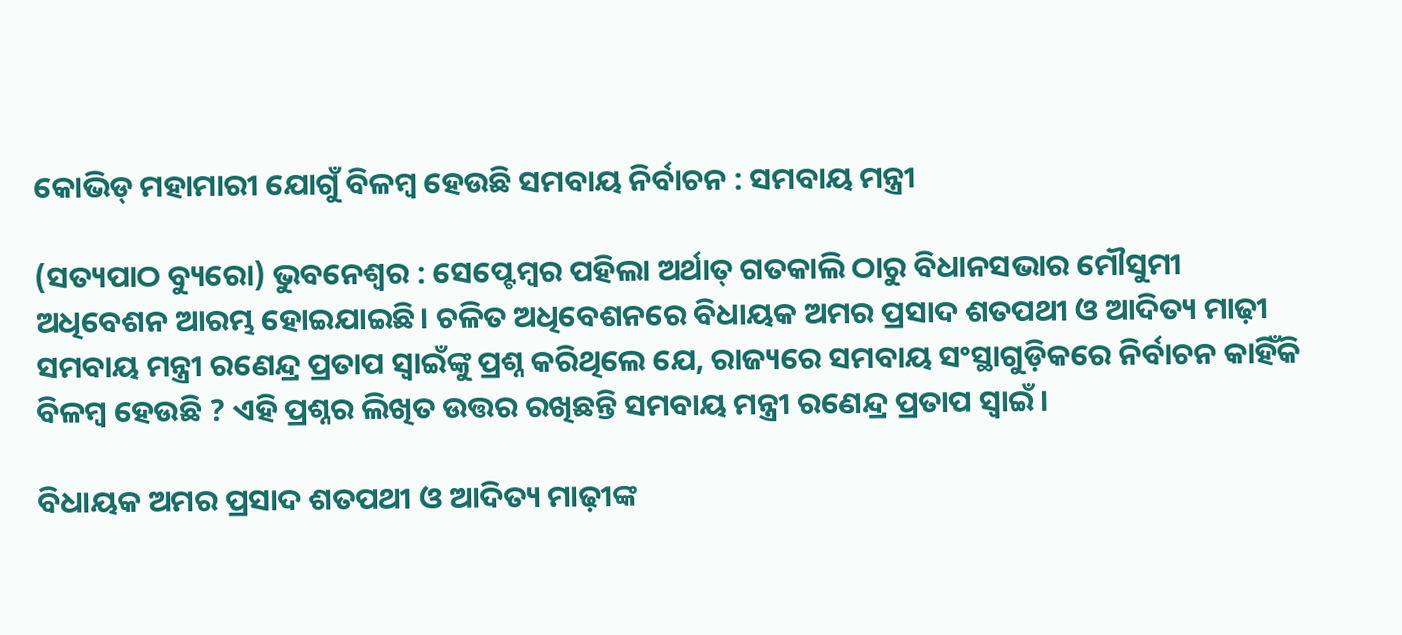କୋଭିଡ୍ ମହାମାରୀ ଯୋଗୁଁ ବିଳମ୍ବ ହେଉଛି ସମବାୟ ନିର୍ବାଚନ : ସମବାୟ ମନ୍ତ୍ରୀ

(ସତ୍ୟପାଠ ବ୍ୟୁରୋ) ଭୁବନେଶ୍ୱର : ସେପ୍ଟେମ୍ବର ପହିଲା ଅର୍ଥାତ୍ ଗତକାଲି ଠାରୁ ବିଧାନସଭାର ମୌସୁମୀ ଅଧିବେଶନ ଆରମ୍ଭ ହୋଇଯାଇଛି। ଚଳିତ ଅଧିବେଶନରେ ବିଧାୟକ ଅମର ପ୍ରସାଦ ଶତପଥୀ ଓ ଆଦିତ୍ୟ ମାଢ଼ୀ ସମବାୟ ମନ୍ତ୍ରୀ ରଣେନ୍ଦ୍ର ପ୍ରତାପ ସ୍ବାଇଁଙ୍କୁ ପ୍ରଶ୍ନ କରିଥିଲେ ଯେ, ରାଜ୍ୟରେ ସମବାୟ ସଂସ୍ଥାଗୁଡ଼ିକରେ ନିର୍ବାଚନ କାହିଁକି ବିଳମ୍ବ ହେଉଛି ? ଏହି ପ୍ରଶ୍ନର ଲିଖିତ ଉତ୍ତର ରଖିଛନ୍ତି ସମବାୟ ମନ୍ତ୍ରୀ ରଣେନ୍ଦ୍ର ପ୍ରତାପ ସ୍ବାଇଁ।

ବିଧାୟକ ଅମର ପ୍ରସାଦ ଶତପଥୀ ଓ ଆଦିତ୍ୟ ମାଢ଼ୀଙ୍କ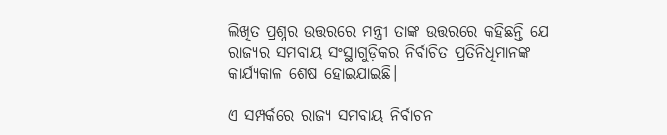ଲିଖିତ ପ୍ରଶ୍ନର ଉତ୍ତରରେ ମନ୍ତ୍ରୀ ତାଙ୍କ ଉତ୍ତରରେ କହିଛନ୍ତି ଯେ ରାଜ୍ୟର ସମବାୟ ସଂସ୍ଥାଗୁଡ଼ିକର ନିର୍ବାଚିତ ପ୍ରତିନିଧିମାନଙ୍କ କାର୍ଯ୍ୟକାଳ ଶେଷ ହୋଇଯାଇଛି।

ଏ ସମ୍ପର୍କରେ ରାଜ୍ୟ ସମବାୟ ନିର୍ବାଚନ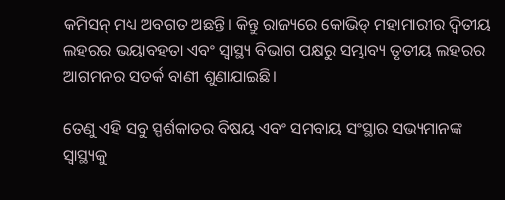କମିସନ୍ ମଧ୍ୟ ଅବଗତ ଅଛନ୍ତି। କିନ୍ତୁ ରାଜ୍ୟରେ କୋଭିଡ୍ ମହାମାରୀର ଦ୍ବିତୀୟ ଲହରର ଭୟାବହତା ଏବଂ ସ୍ବାସ୍ଥ୍ୟ ବିଭାଗ ପକ୍ଷରୁ ସମ୍ଭାବ୍ୟ ତୃତୀୟ ଲହରର ଆଗମନର ସତର୍କ ବାଣୀ ଶୁଣାଯାଇଛି।

ତେଣୁ ଏହି ସବୁ ସ୍ପର୍ଶକାତର ବିଷୟ ଏବଂ ସମବାୟ ସଂସ୍ଥାର ସଭ୍ୟମାନଙ୍କ ସ୍ବାସ୍ଥ୍ୟକୁ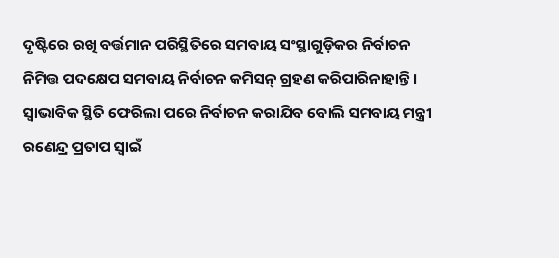ଦୃଷ୍ଟିରେ ରଖି ବର୍ତ୍ତମାନ ପରିସ୍ଥିତିରେ ସମବାୟ ସଂସ୍ଥାଗୁଡ଼ିକର ନିର୍ବାଚନ ନିମିତ୍ତ ପଦକ୍ଷେପ ସମବାୟ ନିର୍ବାଚନ କମିସନ୍ ଗ୍ରହଣ କରିପାରିନାହାନ୍ତି। ସ୍ବାଭାବିକ ସ୍ଥିତି ଫେରିଲା ପରେ ନିର୍ବାଚନ କରାଯିବ ବୋଲି ସମବାୟ ମନ୍ତ୍ରୀ ରଣେନ୍ଦ୍ର ପ୍ରତାପ ସ୍ବାଇଁ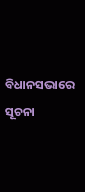ବିଧାନସଭାରେ ସୂଚନା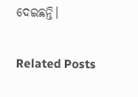ଦେଇଛନ୍ତି।

Related Posts